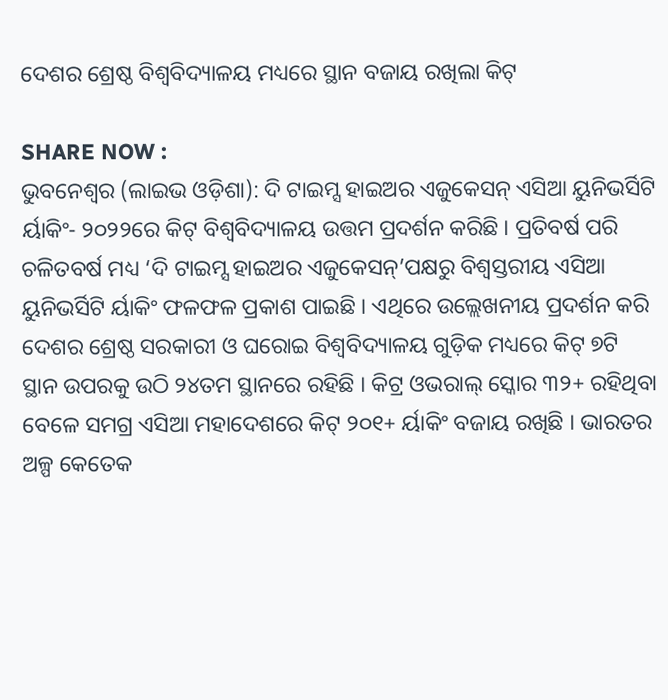ଦେଶର ଶ୍ରେଷ୍ଠ ବିଶ୍ୱବିଦ୍ୟାଳୟ ମଧ୍ୟରେ ସ୍ଥାନ ବଜାୟ ରଖିଲା କିଟ୍

SHARE NOW :
ଭୁବନେଶ୍ୱର (ଲାଇଭ ଓଡ଼ିଶା): ଦି ଟାଇମ୍ସ ହାଇଅର ଏଜୁକେସନ୍ ଏସିଆ ୟୁନିଭର୍ସିଟି ର୍ୟାକିଂ- ୨୦୨୨ରେ କିଟ୍ ବିଶ୍ୱବିଦ୍ୟାଳୟ ଉତ୍ତମ ପ୍ରଦର୍ଶନ କରିଛି । ପ୍ରତିବର୍ଷ ପରି ଚଳିତବର୍ଷ ମଧ୍ୟ ‘ଦି ଟାଇମ୍ସ ହାଇଅର ଏଜୁକେସନ୍’ପକ୍ଷରୁ ବିଶ୍ୱସ୍ତରୀୟ ଏସିଆ ୟୁନିଭର୍ସିଟି ର୍ୟାକିଂ ଫଳଫଳ ପ୍ରକାଶ ପାଇଛି । ଏଥିରେ ଉଲ୍ଲେଖନୀୟ ପ୍ରଦର୍ଶନ କରି ଦେଶର ଶ୍ରେଷ୍ଠ ସରକାରୀ ଓ ଘରୋଇ ବିଶ୍ୱବିଦ୍ୟାଳୟ ଗୁଡ଼ିକ ମଧ୍ୟରେ କିଟ୍ ୭ଟି ସ୍ଥାନ ଉପରକୁ ଉଠି ୨୪ତମ ସ୍ଥାନରେ ରହିଛି । କିଟ୍ର ଓଭରାଲ୍ ସ୍କୋର ୩୨+ ରହିଥିବା ବେଳେ ସମଗ୍ର ଏସିଆ ମହାଦେଶରେ କିଟ୍ ୨୦୧+ ର୍ୟାକିଂ ବଜାୟ ରଖିଛି । ଭାରତର ଅଳ୍ପ କେତେକ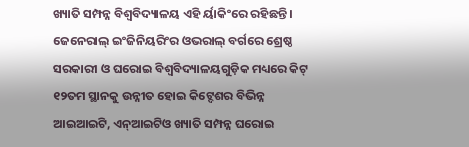ଖ୍ୟାତି ସମ୍ପନ୍ନ ବିଶ୍ୱବିଦ୍ୟାଳୟ ଏହି ର୍ୟାକିଂରେ ରହିଛନ୍ତି । ଜେନେରାଲ୍ ଇଂଜିନିୟରିଂର ଓଭରାଲ୍ ବର୍ଗରେ ଶ୍ରେଷ୍ଠ ସରକାରୀ ଓ ଘରୋଇ ବିଶ୍ୱବିଦ୍ୟାଳୟଗୁଡ଼ିକ ମଧ୍ୟରେ କିଟ୍ ୧୨ତମ ସ୍ଥାନକୁ ଉନ୍ନୀତ ହୋଇ କିଟ୍ଦେଶର ବିଭିନ୍ନ ଆଇଆଇଟି, ଏନ୍ଆଇଟିଓ ଖ୍ୟାତି ସମ୍ପନ୍ନ ଘରୋଇ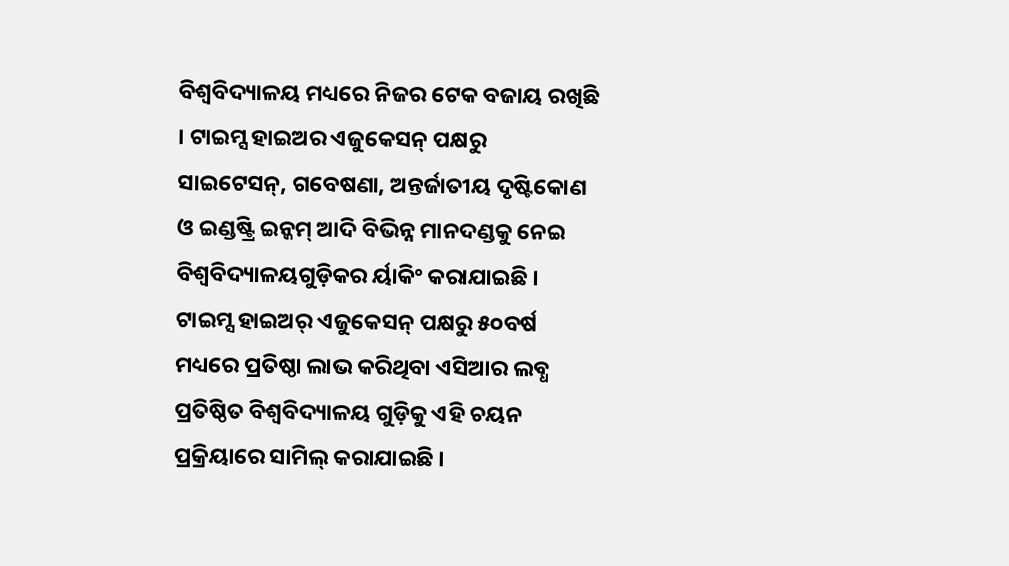ବିଶ୍ୱବିଦ୍ୟାଳୟ ମଧ୍ୟରେ ନିଜର ଟେକ ବଜାୟ ରଖିଛି । ଟାଇମ୍ସ ହାଇଅର ଏଜୁକେସନ୍ ପକ୍ଷରୁ ସାଇଟେସନ୍, ଗବେଷଣା, ଅନ୍ତର୍ଜାତୀୟ ଦୃଷ୍ଟିକୋଣ ଓ ଇଣ୍ଡଷ୍ଟ୍ରି ଇନ୍କମ୍ ଆଦି ବିଭିନ୍ନ ମାନଦଣ୍ଡକୁ ନେଇ ବିଶ୍ୱବିଦ୍ୟାଳୟଗୁଡ଼ିକର ର୍ୟାକିଂ କରାଯାଇଛି ।
ଟାଇମ୍ସ ହାଇଅର୍ ଏଜୁକେସନ୍ ପକ୍ଷରୁ ୫୦ବର୍ଷ ମଧ୍ୟରେ ପ୍ରତିଷ୍ଠା ଲାଭ କରିଥିବା ଏସିଆର ଲବ୍ଧ ପ୍ରତିଷ୍ଠିତ ବିଶ୍ୱବିଦ୍ୟାଳୟ ଗୁଡ଼ିକୁ ଏହି ଚୟନ ପ୍ରକ୍ରିୟାରେ ସାମିଲ୍ କରାଯାଇଛି ।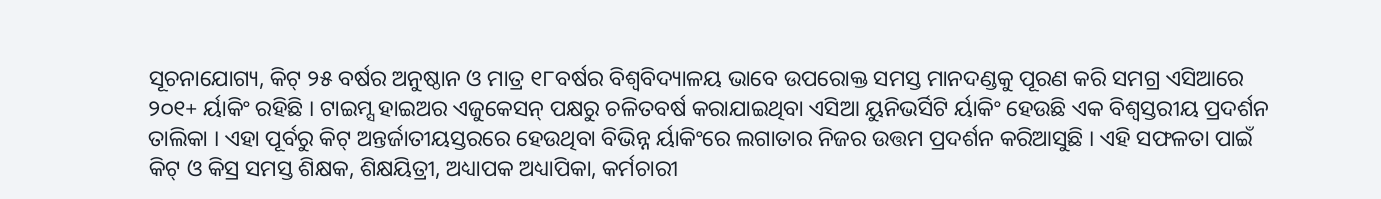ସୂଚନାଯୋଗ୍ୟ, କିଟ୍ ୨୫ ବର୍ଷର ଅନୁଷ୍ଠାନ ଓ ମାତ୍ର ୧୮ବର୍ଷର ବିଶ୍ୱବିଦ୍ୟାଳୟ ଭାବେ ଉପରୋକ୍ତ ସମସ୍ତ ମାନଦଣ୍ଡକୁ ପୂରଣ କରି ସମଗ୍ର ଏସିଆରେ ୨୦୧+ ର୍ୟାକିଂ ରହିଛି । ଟାଇମ୍ସ ହାଇଅର ଏଜୁକେସନ୍ ପକ୍ଷରୁ ଚଳିତବର୍ଷ କରାଯାଇଥିବା ଏସିଆ ୟୁନିଭର୍ସିଟି ର୍ୟାକିଂ ହେଉଛି ଏକ ବିଶ୍ୱସ୍ତରୀୟ ପ୍ରଦର୍ଶନ ତାଲିକା । ଏହା ପୂର୍ବରୁ କିଟ୍ ଅନ୍ତର୍ଜାତୀୟସ୍ତରରେ ହେଉଥିବା ବିଭିନ୍ନ ର୍ୟାକିଂରେ ଲଗାତାର ନିଜର ଉତ୍ତମ ପ୍ରଦର୍ଶନ କରିଆସୁଛି । ଏହି ସଫଳତା ପାଇଁ କିଟ୍ ଓ କିସ୍ର ସମସ୍ତ ଶିକ୍ଷକ, ଶିକ୍ଷୟିତ୍ରୀ, ଅଧ୍ୟାପକ ଅଧ୍ୟାପିକା, କର୍ମଚାରୀ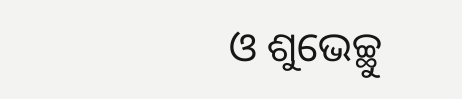ଓ ଶୁଭେଚ୍ଛୁ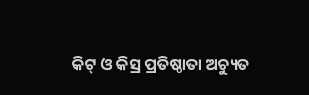କିଟ୍ ଓ କିସ୍ର ପ୍ରତିଷ୍ଠାତା ଅଚ୍ୟୁତ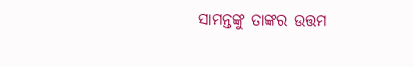ସାମନ୍ତଙ୍କୁ ତାଙ୍କର ଉତ୍ତମ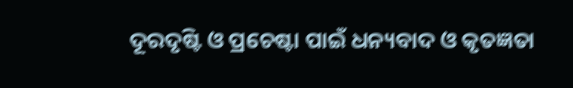ଦୂରଦୃଷ୍ଟି ଓ ପ୍ରଚେଷ୍ଟା ପାଇଁ ଧନ୍ୟବାଦ ଓ କୃତଜ୍ଞତା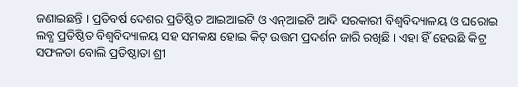ଜଣାଇଛନ୍ତି । ପ୍ରତିବର୍ଷ ଦେଶର ପ୍ରତିଷ୍ଠିତ ଆଇଆଇଟି ଓ ଏନ୍ଆଇଟି ଆଦି ସରକାରୀ ବିଶ୍ୱବିଦ୍ୟାଳୟ ଓ ଘରୋଇ ଲବ୍ଧ ପ୍ରତିଷ୍ଠିତ ବିଶ୍ୱବିଦ୍ୟାଳୟ ସହ ସମକକ୍ଷ ହୋଇ କିଟ୍ ଉତ୍ତମ ପ୍ରଦର୍ଶନ ଜାରି ରଖିଛି । ଏହା ହିଁ ହେଉଛି କିଟ୍ର ସଫଳତା ବୋଲି ପ୍ରତିଷ୍ଠାତା ଶ୍ରୀ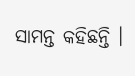ସାମନ୍ତ କହିଛନ୍ତି ।